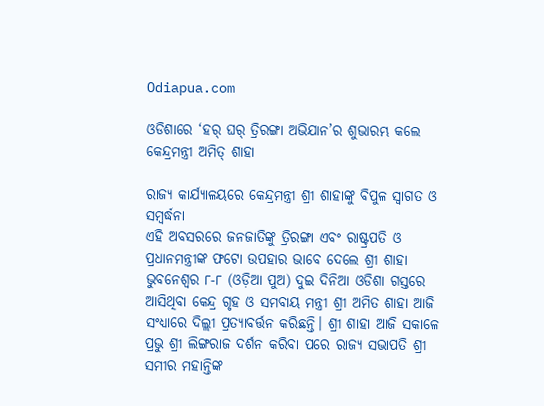Odiapua.com

ଓଡିଶାରେ ‘ହର୍ ଘର୍ ତ୍ରିରଙ୍ଗା ଅଭିଯାନ’ର ଶୁଭାରମ୍ଭ କଲେ କେନ୍ଦ୍ରମନ୍ତ୍ରୀ ଅମିତ୍ ଶାହା

ରାଜ୍ୟ କାର୍ଯ୍ୟାଳୟରେ କେନ୍ଦ୍ରମନ୍ତ୍ରୀ ଶ୍ରୀ ଶାହାଙ୍କୁ ବିପୁଳ ସ୍ୱାଗତ ଓ ସମ୍ବର୍ଦ୍ଧନା
ଏହି ଅବସରରେ ଜନଜାତିଙ୍କୁ ତ୍ରିରଙ୍ଗା ଏବଂ ରାଷ୍ଟ୍ରପତି ଓ ପ୍ରଧାନମନ୍ତ୍ରୀଙ୍କ ଫଟୋ ଉପହାର ଭାବେ ଦେଲେ ଶ୍ରୀ ଶାହା
ଭୁବନେଶ୍ୱର ୮-୮ (ଓଡ଼ିଆ ପୁଅ) ଦୁଇ ଦିନିଆ ଓଡିଶା ଗସ୍ତରେ ଆସିଥିବା କେନ୍ଦ୍ର ଗୃହ ଓ ସମବାୟ ମନ୍ତ୍ରୀ ଶ୍ରୀ ଅମିତ ଶାହା ଆଜି ସଂଧ୍ୟାରେ ଦିଲ୍ଲୀ ପ୍ରତ୍ୟାବର୍ତ୍ତନ କରିଛନ୍ତି। ଶ୍ରୀ ଶାହା ଆଜି ସକାଳେ ପ୍ରଭୁ ଶ୍ରୀ ଲିଙ୍ଗରାଜ ଦର୍ଶନ କରିବା ପରେ ରାଜ୍ୟ ସଭାପତି ଶ୍ରୀ ସମୀର ମହାନ୍ତିଙ୍କ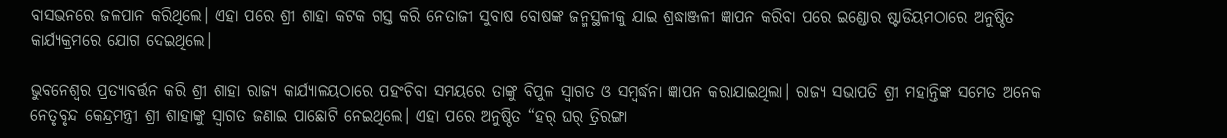ବାସଭନରେ ଜଳପାନ କରିଥିଲେ। ଏହା ପରେ ଶ୍ରୀ ଶାହା କଟକ ଗସ୍ତ କରି ନେତାଜୀ ସୁବାଷ ବୋଷଙ୍କ ଜନ୍ମସ୍ଥଳୀକୁ ଯାଇ ଶ୍ରଦ୍ଧାଞ୍ଜଳୀ ଜ୍ଞାପନ କରିବା ପରେ ଇଣ୍ଡୋର ଷ୍ଟାଡିୟମଠାରେ ଅନୁଷ୍ଠିତ କାର୍ଯ୍ୟକ୍ରମରେ ଯୋଗ ଦେଇଥିଲେ।

ଭୁବନେଶ୍ୱର ପ୍ରତ୍ୟାବର୍ତ୍ତନ କରି ଶ୍ରୀ ଶାହା ରାଜ୍ୟ କାର୍ଯ୍ୟାଳୟଠାରେ ପହଂଚିବା ସମୟରେ ତାଙ୍କୁ ବିପୁଳ ସ୍ୱାଗତ ଓ ସମ୍ବର୍ଦ୍ଧନା ଜ୍ଞାପନ କରାଯାଇଥିଲା। ରାଜ୍ୟ ସଭାପତି ଶ୍ରୀ ମହାନ୍ତିଙ୍କ ସମେତ ଅନେକ ନେତୃବୃନ୍ଦ କେନ୍ଦ୍ରମନ୍ତ୍ରୀ ଶ୍ରୀ ଶାହାଙ୍କୁ ସ୍ୱାଗତ ଜଣାଇ ପାଛୋଟି ନେଇଥିଲେ। ଏହା ପରେ ଅନୁଷ୍ଠିତ “ହର୍ ଘର୍ ତ୍ରିରଙ୍ଗା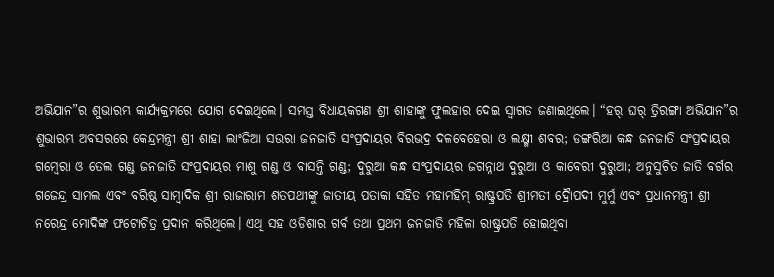ଅଭିଯାନ”ର ଶୁଭାରମ୍ଭ କାର୍ଯ୍ୟକ୍ରମରେ ଯୋଗ ଦେଇଥିଲେ। ସମସ୍ତ ବିଧାୟକଗଣ ଶ୍ରୀ ଶାହାଙ୍କୁ ଫୁଲହାର ଦେଇ ସ୍ୱାଗତ ଜଣାଇଥିଲେ। “ହର୍ ଘର୍ ତ୍ରିରଙ୍ଗା ଅଭିଯାନ”ର ଶୁଭାରମ୍ଭ ଅବସରରେ କେନ୍ଦ୍ରମନ୍ତ୍ରୀ ଶ୍ରୀ ଶାହା ଲାଂଜିଆ ସଉରା ଜନଜାତି ସଂପ୍ରଦାୟର ବିରଭଦ୍ର ଦଳବେହେରା ଓ ଲକ୍ଷ୍ମୀ ଶବର; ଡଙ୍ଗରିଆ କନ୍ଧ ଜନଜାତି ସଂପ୍ରଦାୟର ଗମ୍ବେରା ଓ ତେଲ ଗଣ୍ଡ ଜନଜାତି ସଂପ୍ରଦାୟର ମାଶୁ ଗଣ୍ଡ ଓ ବାସନ୍ତି ଗଣ୍ଡ; ଦୁରୁଆ କନ୍ଧ ସଂପ୍ରଦାୟର ଜଗନ୍ନାଥ ଦୁରୁଆ ଓ କାବେରୀ ଦୁରୁଆ; ଅନୁସୁଚିତ ଜାତି ବର୍ଗର ଗଜେନ୍ଦ୍ର ସାମଲ ଏବଂ ବରିଷ୍ଠ ସାମ୍ବାଦିକ ଶ୍ରୀ ରାଜାରାମ ଶତପଥୀଙ୍କୁ ଜାତୀୟ ପତାକା ସହିତ ମହାମହିମ୍ ରାଷ୍ଟ୍ରପତି ଶ୍ରୀମତୀ ଦ୍ରୈାପଦୀ ମୁର୍ମୁ ଏବଂ ପ୍ରଧାନମନ୍ତ୍ରୀ ଶ୍ରୀ ନରେନ୍ଦ୍ର ମୋଦିଙ୍କ ଫଟୋଚିତ୍ର ପ୍ରଦାନ କରିଥିଲେ। ଏଥି ସହ ଓଡିଶାର ଗର୍ବ ତଥା ପ୍ରଥମ ଜନଜାତି ମହିଳା ରାଷ୍ଟ୍ରପତି ହୋଇଥିବା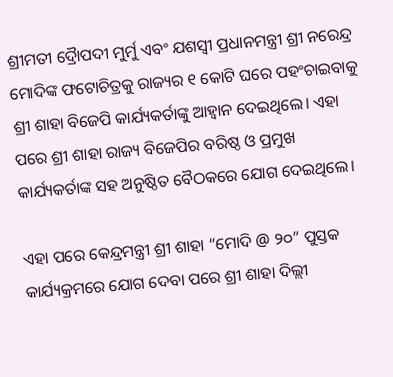ଶ୍ରୀମତୀ ଦ୍ରୈାପଦୀ ମୁର୍ମୁ ଏବଂ ଯଶସ୍ୱୀ ପ୍ରଧାନମନ୍ତ୍ରୀ ଶ୍ରୀ ନରେନ୍ଦ୍ର ମୋଦିଙ୍କ ଫଟୋଚିତ୍ରକୁ ରାଜ୍ୟର ୧ କୋଟି ଘରେ ପହଂଚାଇବାକୁ ଶ୍ରୀ ଶାହା ବିଜେପି କାର୍ଯ୍ୟକର୍ତାଙ୍କୁ ଆହ୍ୱାନ ଦେଇଥିଲେ। ଏହା ପରେ ଶ୍ରୀ ଶାହା ରାଜ୍ୟ ବିଜେପିର ବରିଷ୍ଠ ଓ ପ୍ରମୁଖ କାର୍ଯ୍ୟକର୍ତାଙ୍କ ସହ ଅନୁଷ୍ଠିତ ବୈଠକରେ ଯୋଗ ଦେଇଥିଲେ।

ଏହା ପରେ କେନ୍ଦ୍ରମନ୍ତ୍ରୀ ଶ୍ରୀ ଶାହା “ମୋଦି @ ୨୦” ପୁସ୍ତକ କାର୍ଯ୍ୟକ୍ରମରେ ଯୋଗ ଦେବା ପରେ ଶ୍ରୀ ଶାହା ଦିଲ୍ଲୀ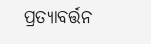ପ୍ରତ୍ୟାବର୍ତ୍ତନ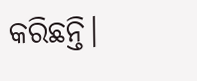କରିଛନ୍ତି।